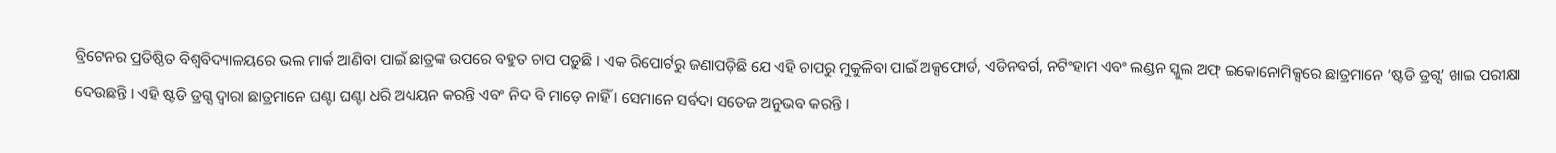ବ୍ରିଟେନର ପ୍ରତିଷ୍ଠିତ ବିଶ୍ୱବିଦ୍ୟାଳୟରେ ଭଲ ମାର୍କ ଆଣିବା ପାଇଁ ଛାତ୍ରଙ୍କ ଉପରେ ବହୁତ ଚାପ ପଡ଼ୁଛି । ଏକ ରିପୋର୍ଟରୁ ଜଣାପଡ଼ିଛି ଯେ ଏହି ଚାପରୁ ମୁକୁଳିବା ପାଇଁ ଅକ୍ସଫୋର୍ଡ, ଏଡିନବର୍ଗ, ନଟିଂହାମ ଏବଂ ଲଣ୍ଡନ ସ୍କୁଲ ଅଫ୍ ଇକୋନୋମିକ୍ସରେ ଛାତ୍ରମାନେ ‘ଷ୍ଟଡି ଡ୍ରଗ୍ସ’ ଖାଇ ପରୀକ୍ଷା ଦେଉଛନ୍ତି । ଏହି ଷ୍ଟଡି ଡ୍ରଗ୍ସ ଦ୍ୱାରା ଛାତ୍ରମାନେ ଘଣ୍ଟା ଘଣ୍ଟା ଧରି ଅଧ୍ୟୟନ କରନ୍ତି ଏବଂ ନିଦ ବି ମାଡ଼େ ନାହିଁ । ସେମାନେ ସର୍ବଦା ସତେଜ ଅନୁଭବ କରନ୍ତି ।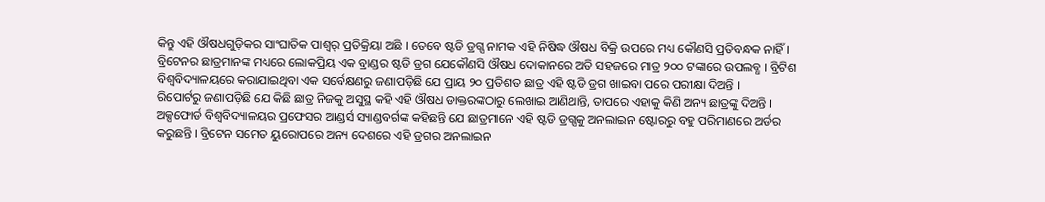କିନ୍ତୁ ଏହି ଔଷଧଗୁଡ଼ିକର ସାଂଘାତିକ ପାଶ୍ୱର୍ ପ୍ରତିକ୍ରିୟା ଅଛି । ତେବେ ଷ୍ଟଡି ଡ୍ରଗ୍ସ ନାମକ ଏହି ନିଷିଦ୍ଧ ଔଷଧ ବିକ୍ରି ଉପରେ ମଧ୍ୟ କୌଣସି ପ୍ରତିବନ୍ଧକ ନାହିଁ । ବ୍ରିଟେନର ଛାତ୍ରମାନଙ୍କ ମଧ୍ୟରେ ଲୋକପ୍ରିୟ ଏକ ବ୍ରାଣ୍ଡର ଷ୍ଟଡି ଡ୍ରଗ ଯେକୌଣସି ଔଷଧ ଦୋକାନରେ ଅତି ସହଜରେ ମାତ୍ର ୨୦୦ ଟଙ୍କାରେ ଉପଲବ୍ଧ । ବ୍ରିଟିଶ ବିଶ୍ୱବିଦ୍ୟାଳୟରେ କରାଯାଇଥିବା ଏକ ସର୍ବେକ୍ଷଣରୁ ଜଣାପଡ଼ିଛି ଯେ ପ୍ରାୟ ୨୦ ପ୍ରତିଶତ ଛାତ୍ର ଏହି ଷ୍ଟଡି ଡ୍ରଗ ଖାଇବା ପରେ ପରୀକ୍ଷା ଦିଅନ୍ତି ।
ରିପୋର୍ଟରୁ ଜଣାପଡ଼ିଛି ଯେ କିଛି ଛାତ୍ର ନିଜକୁ ଅସୁସ୍ଥ କହି ଏହି ଔଷଧ ଡାକ୍ତରଙ୍କଠାରୁ ଲେଖାଇ ଆଣିଥାନ୍ତି, ତାପରେ ଏହାକୁ କିଣି ଅନ୍ୟ ଛାତ୍ରଙ୍କୁ ଦିଅନ୍ତି । ଅକ୍ସଫୋର୍ଡ ବିଶ୍ୱବିଦ୍ୟାଳୟର ପ୍ରଫେସର ଆଣ୍ଡର୍ସ ସ୍ୟାଣ୍ଡବର୍ଗଙ୍କ କହିଛନ୍ତି ଯେ ଛାତ୍ରମାନେ ଏହି ଷ୍ଟଡି ଡ୍ରଗ୍ସକୁ ଅନଲାଇନ ଷ୍ଟୋରରୁ ବହୁ ପରିମାଣରେ ଅର୍ଡର କରୁଛନ୍ତି । ବ୍ରିଟେନ ସମେତ ୟୁରୋପରେ ଅନ୍ୟ ଦେଶରେ ଏହି ଡ୍ରଗର ଅନଲାଇନ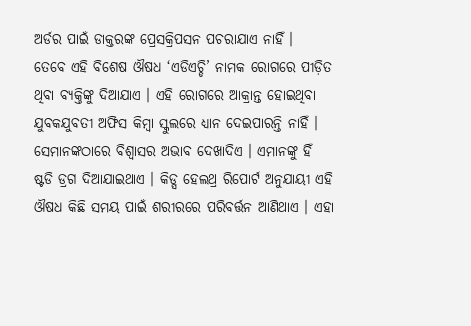ଅର୍ଡର ପାଇଁ ଡାକ୍ତରଙ୍କ ପ୍ରେସକ୍ରିପସନ ପଚରାଯାଏ ନାହିଁ ।
ତେବେ ଏହି ବିଶେଷ ଔଷଧ ‘ଏଡିଏଚ୍ଡି’ ନାମକ ରୋଗରେ ପୀଡ଼ିତ ଥିବା ବ୍ୟକ୍ତିଙ୍କୁ ଦିଆଯାଏ । ଏହି ରୋଗରେ ଆକ୍ରାନ୍ତ ହୋଇଥିବା ଯୁବକଯୁବତୀ ଅଫିସ କିମ୍ବା ସ୍କୁଲରେ ଧ୍ୟାନ ଦେଇପାରନ୍ତି ନାହିଁ । ସେମାନଙ୍କଠାରେ ବିଶ୍ୱାସର ଅଭାବ ଦେଖାଦିଏ । ଏମାନଙ୍କୁ ହିଁ ଷ୍ଟଡି ଡ୍ରଗ ଦିଆଯାଇଥାଏ । କିଡ୍ସ ହେଲଥ୍ର ରିପୋର୍ଟ ଅନୁଯାୟୀ ଏହି ଔଷଧ କିଛି ସମୟ ପାଇଁ ଶରୀରରେ ପରିବର୍ତ୍ତନ ଆଣିଥାଏ । ଏହା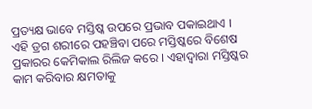ପ୍ରତ୍ୟକ୍ଷ ଭାବେ ମସ୍ତିଷ୍କ ଉପରେ ପ୍ରଭାବ ପକାଇଥାଏ ।
ଏହି ଡ୍ରଗ ଶରୀରେ ପହଞ୍ଚିବା ପରେ ମସ୍ତିଷ୍କରେ ବିଶେଷ ପ୍ରକାରର କେମିକାଲ ରିଲିଜ କରେ । ଏହାଦ୍ୱାରା ମସ୍ତିଷ୍କର କାମ କରିବାର କ୍ଷମତାକୁ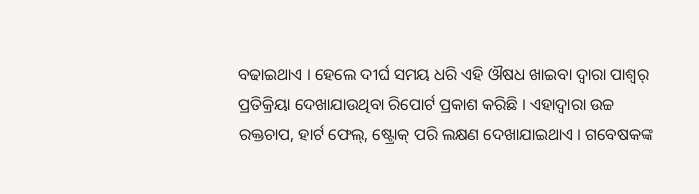ବଢାଇଥାଏ । ହେଲେ ଦୀର୍ଘ ସମୟ ଧରି ଏହି ଔଷଧ ଖାଇବା ଦ୍ୱାରା ପାଶ୍ୱର୍ ପ୍ରତିକ୍ରିୟା ଦେଖାଯାଉଥିବା ରିପୋର୍ଟ ପ୍ରକାଶ କରିଛି । ଏହାଦ୍ୱାରା ଉଚ୍ଚ ରକ୍ତଚାପ, ହାର୍ଟ ଫେଲ୍, ଷ୍ଟ୍ରୋକ୍ ପରି ଲକ୍ଷଣ ଦେଖାଯାଇଥାଏ । ଗବେଷକଙ୍କ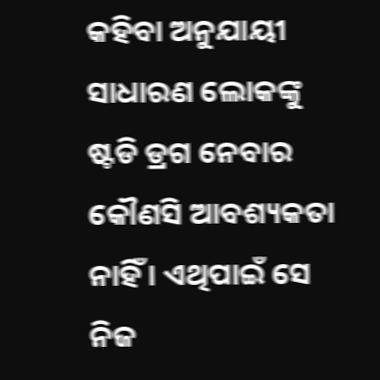କହିବା ଅନୁଯାୟୀ ସାଧାରଣ ଲୋକଙ୍କୁ ଷ୍ଟଡି ଡ୍ରଗ ନେବାର କୌଣସି ଆବଶ୍ୟକତା ନାହିଁ । ଏଥିପାଇଁ ସେ ନିଜ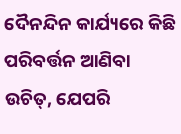ଦୈନନ୍ଦିନ କାର୍ଯ୍ୟରେ କିଛି ପରିବର୍ତ୍ତନ ଆଣିବା ଉଚିତ୍, ଯେପରି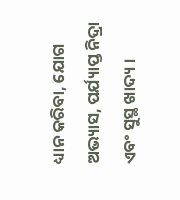ଧ୍ୟାନ କରିବା, ଯୋଗ ଅଭ୍ୟାସ, ପର୍ଯ୍ୟାପ୍ତ ନିଦ୍ରା ଏବଂ ସୁସ୍ଥ ଖାଦ୍ୟ ।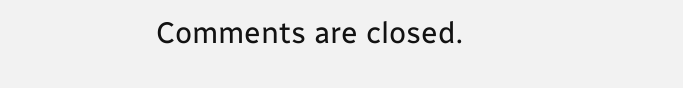Comments are closed.